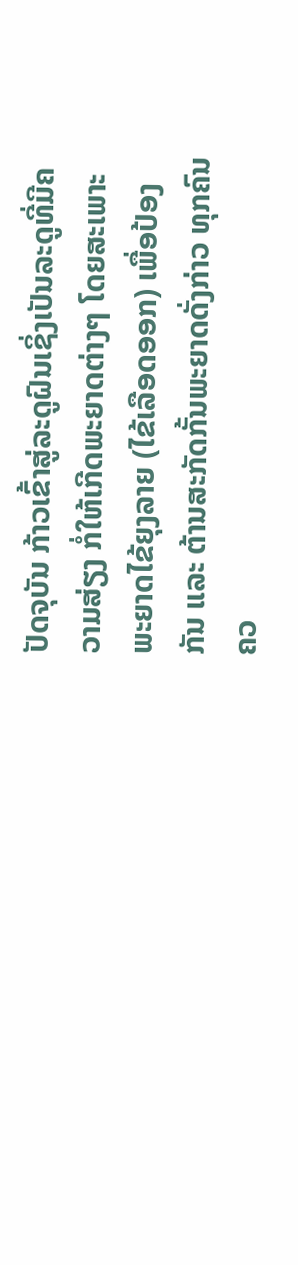ປັດຈຸບັນ ກ້າວເຂົ້າສູ່ລະດູຝົນເຊິ່ງເປັນລະດູທີ່ມີຄວາມສ່ຽງ ກໍ່ໃຫ້ເກີດພະຍາດຕ່າງໆ ໂດຍສະເພາະ ພະຍາດໄຂ້ຍຸງລາຍ (ໄຂ້ເລືອດອອກ) ເພື່ອປ້ອງກັນ ແລະ ຕ້ານສະກັດກັ້ນພະຍາດດັ່ງກ່າວ ທຸກຄົນຄວ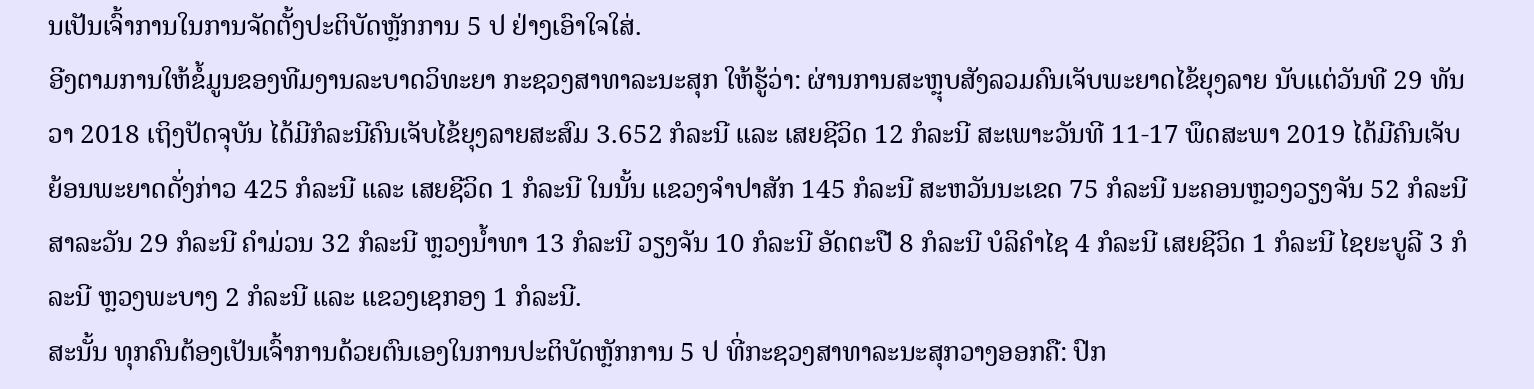ນເປັນເຈົ້າການໃນການຈັດຕັ້ງປະຕິບັດຫຼັກການ 5 ປ ຢ່າງເອົາໃຈໃສ່.
ອີງຕາມການໃຫ້ຂໍ້ມູນຂອງທີມງານລະບາດວິທະຍາ ກະຊວງສາທາລະນະສຸກ ໃຫ້ຮູ້ວ່າ: ຜ່ານການສະຫຼຸບສັງລວມຄົນເຈັບພະຍາດໄຂ້ຍຸງລາຍ ນັບແຕ່ວັນທີ 29 ທັນວາ 2018 ເຖິງປັດຈຸບັນ ໄດ້ມີກໍລະນີຄົນເຈັບໄຂ້ຍຸງລາຍສະສົມ 3.652 ກໍລະນີ ແລະ ເສຍຊີວິດ 12 ກໍລະນີ ສະເພາະວັນທີ 11-17 ພຶດສະພາ 2019 ໄດ້ມີຄົນເຈັບຍ້ອນພະຍາດດັ່ງກ່າວ 425 ກໍລະນີ ແລະ ເສຍຊີວິດ 1 ກໍລະນີ ໃນນັ້ນ ແຂວງຈຳປາສັກ 145 ກໍລະນີ ສະຫວັນນະເຂດ 75 ກໍລະນີ ນະຄອນຫຼວງວຽງຈັນ 52 ກໍລະນີ ສາລະວັນ 29 ກໍລະນີ ຄຳມ່ວນ 32 ກໍລະນີ ຫຼວງນ້ຳທາ 13 ກໍລະນີ ວຽງຈັນ 10 ກໍລະນີ ອັດຕະປື 8 ກໍລະນີ ບໍລິຄຳໄຊ 4 ກໍລະນີ ເສຍຊີວິດ 1 ກໍລະນີ ໄຊຍະບູລີ 3 ກໍລະນີ ຫຼວງພະບາງ 2 ກໍລະນີ ແລະ ແຂວງເຊກອງ 1 ກໍລະນີ.
ສະນັ້ນ ທຸກຄົນຕ້ອງເປັນເຈົ້າການດ້ວຍຕົນເອງໃນການປະຕິບັດຫຼັກການ 5 ປ ທີ່ກະຊວງສາທາລະນະສຸກວາງອອກຄື: ປົກ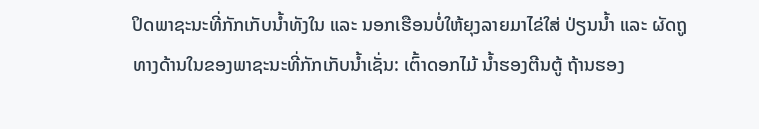ປິດພາຊະນະທີ່ກັກເກັບນ້ຳທັງໃນ ແລະ ນອກເຮືອນບໍ່ໃຫ້ຍຸງລາຍມາໄຂ່ໃສ່ ປ່ຽນນ້ຳ ແລະ ຜັດຖູທາງດ້ານໃນຂອງພາຊະນະທີ່ກັກເກັບນ້ຳເຊັ່ນ: ເຕົ້າດອກໄມ້ ນ້ຳຮອງຕີນຕູ້ ຖ້ານຮອງ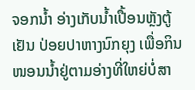ຈອກນ້ຳ ອ່າງເກັບນ້ຳເປື້ອນຫຼັງຕູ້ເຢັນ ປ່ອຍປາຫາງນົກຍຸງ ເພື່ອກິນໜອນນ້ຳຢູ່ຕາມອ່າງທີ່ໃຫຍ່ບໍ່ສາ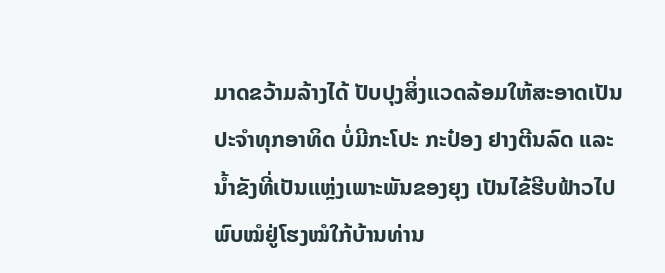ມາດຂວ້າມລ້າງໄດ້ ປັບປຸງສິ່ງແວດລ້ອມໃຫ້ສະອາດເປັນປະຈຳທຸກອາທິດ ບໍ່ມີກະໂປະ ກະປ໋ອງ ຢາງຕີນລົດ ແລະ ນ້ຳຂັງທີ່ເປັນແຫຼ່ງເພາະພັນຂອງຍຸງ ເປັນໄຂ້ຮີບຟ້າວໄປພົບໝໍຢູ່ໂຮງໝໍໃກ້ບ້ານທ່ານ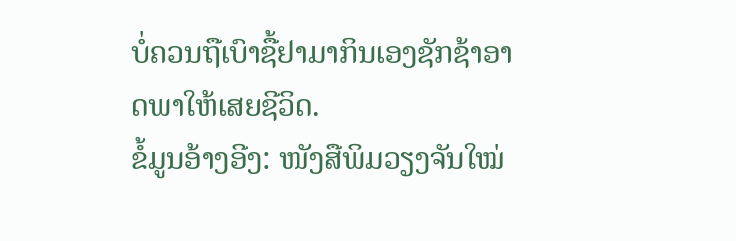ບໍ່ຄວນຖືເບົາຊື້ຢາມາກິນເອງຊັກຊ້າອາດພາໃຫ້ເສຍຊີວິດ.
ຂໍ້ມູນອ້າງອີງ: ໜັງສືພິມວຽງຈັນໃໝ່